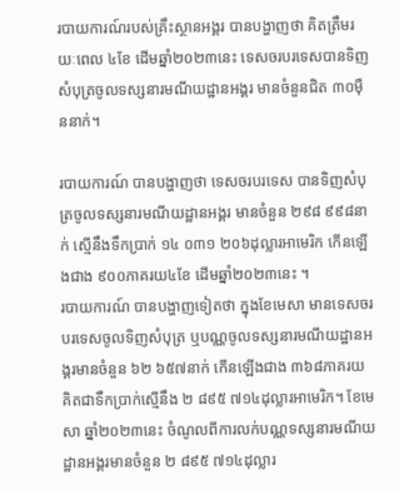របាយការណ៍របស់គ្រឹះស្ថានអង្គរ បានបង្ហាញថា គិតត្រឹមរយៈពេល ៤ខែ ដើមឆ្នាំ២០២៣នេះ ទេសចរបរទេសបានទិញសំបុត្រចូលទស្សនារមណីយដ្ឋានអង្គរ មានចំនួនជិត ៣០ម៉ឺននាក់។

របាយការណ៍ បានបង្ហាញថា ទេសចរបរទេស បានទិញសំបុត្រចូលទស្សនារមណីយដ្ឋានអង្គរ មានចំនួន ២៩៨ ៩៩៨នាក់ ស្មើនឹងទឹកប្រាក់ ១៤ ០៣១ ២០៦ដុល្លារអាមេរិក កើនឡើងជាង ៩០០ភាគរយ៤ខែ ដើមឆ្នាំ២០២៣នេះ ។
របាយការណ៍ បានបង្ហាញទៀតថា ក្នុងខែមេសា មានទេសចរបរទេសចូលទិញសំបុត្រ ឬបណ្ណចូលទស្សនារមណីយដ្ឋានអង្គរមានចំនួន ៦២ ៦៥៧នាក់ កើនឡើងជាង ៣៦៨ភាគរយ គិតជាទឹកប្រាក់ស្មើនឹង ២ ៨៩៥ ៧១៤ដុល្លារអាមេរិក។ ខែមេសា ឆ្នាំ២០២៣នេះ ចំណូលពីការលក់បណ្ណទស្សនារមណីយដ្ឋានអង្គរមានចំនួន ២ ៨៩៥ ៧១៤ដុល្លារ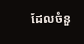ដែលចំនួ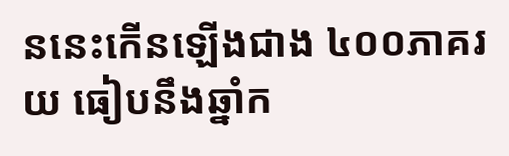ននេះកើនឡើងជាង ៤០០ភាគរយ ធៀបនឹងឆ្នាំក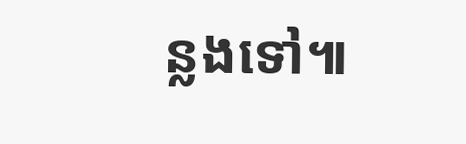ន្លងទៅ៕